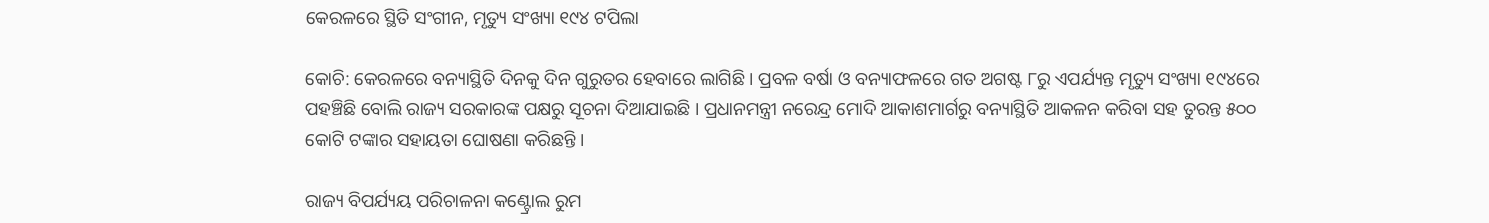କେରଳରେ ସ୍ଥିତି ସଂଗୀନ, ମୃତ୍ୟୁ ସଂଖ୍ୟା ୧୯୪ ଟପିଲା

କୋଚି: କେରଳରେ ବନ୍ୟାସ୍ଥିତି ଦିନକୁ ଦିନ ଗୁରୁତର ହେବାରେ ଲାଗିଛି । ପ୍ରବଳ ବର୍ଷା ଓ ବନ୍ୟାଫଳରେ ଗତ ଅଗଷ୍ଟ ୮ରୁ ଏପର୍ଯ୍ୟନ୍ତ ମୃତ୍ୟୁ ସଂଖ୍ୟା ୧୯୪ରେ ପହଞ୍ଚିଛି ବୋଲି ରାଜ୍ୟ ସରକାରଙ୍କ ପକ୍ଷରୁ ସୂଚନା ଦିଆଯାଇଛି । ପ୍ରଧାନମନ୍ତ୍ରୀ ନରେନ୍ଦ୍ର ମୋଦି ଆକାଶମାର୍ଗରୁ ବନ୍ୟାସ୍ଥିତି ଆକଳନ କରିବା ସହ ତୁରନ୍ତ ୫୦୦ କୋଟି ଟଙ୍କାର ସହାୟତା ଘୋଷଣା କରିଛନ୍ତି ।

ରାଜ୍ୟ ବିପର୍ଯ୍ୟୟ ପରିଚାଳନା କଣ୍ଟ୍ରୋଲ ରୁମ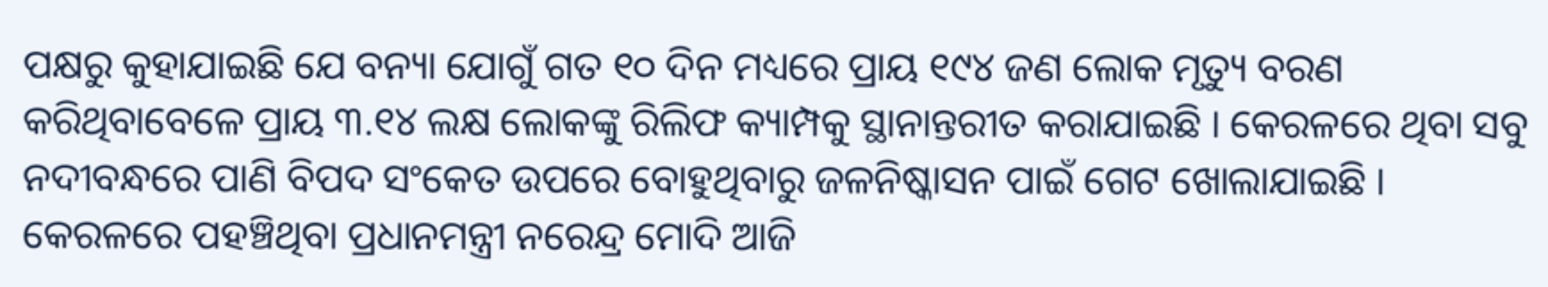ପକ୍ଷରୁ କୁହାଯାଇଛି ଯେ ବନ୍ୟା ଯୋଗୁଁ ଗତ ୧୦ ଦିନ ମଧ୍ୟରେ ପ୍ରାୟ ୧୯୪ ଜଣ ଲୋକ ମୃତ୍ୟୁ ବରଣ କରିଥିବାବେଳେ ପ୍ରାୟ ୩.୧୪ ଲକ୍ଷ ଲୋକଙ୍କୁ ରିଲିଫ କ୍ୟାମ୍ପକୁ ସ୍ଥାନାନ୍ତରୀତ କରାଯାଇଛି । କେରଳରେ ଥିବା ସବୁ ନଦୀବନ୍ଧରେ ପାଣି ବିପଦ ସଂକେତ ଉପରେ ବୋହୁଥିବାରୁ ଜଳନିଷ୍କାସନ ପାଇଁ ଗେଟ ଖୋଲାଯାଇଛି । କେରଳରେ ପହଞ୍ଚିଥିବା ପ୍ରଧାନମନ୍ତ୍ରୀ ନରେନ୍ଦ୍ର ମୋଦି ଆଜି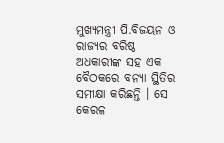ମୁଖ୍ୟମନ୍ତ୍ରୀ ପି.ବିଜୟନ ଓ ରାଜ୍ୟର ବରିଷ୍ଠ ଅଧକାରୀଙ୍କ ସହ ଏକ ବୈଠକରେ ବନ୍ୟା ସ୍ଥିତିର ସମୀକ୍ଷା କରିଛନ୍ତି । ସେ କେରଳ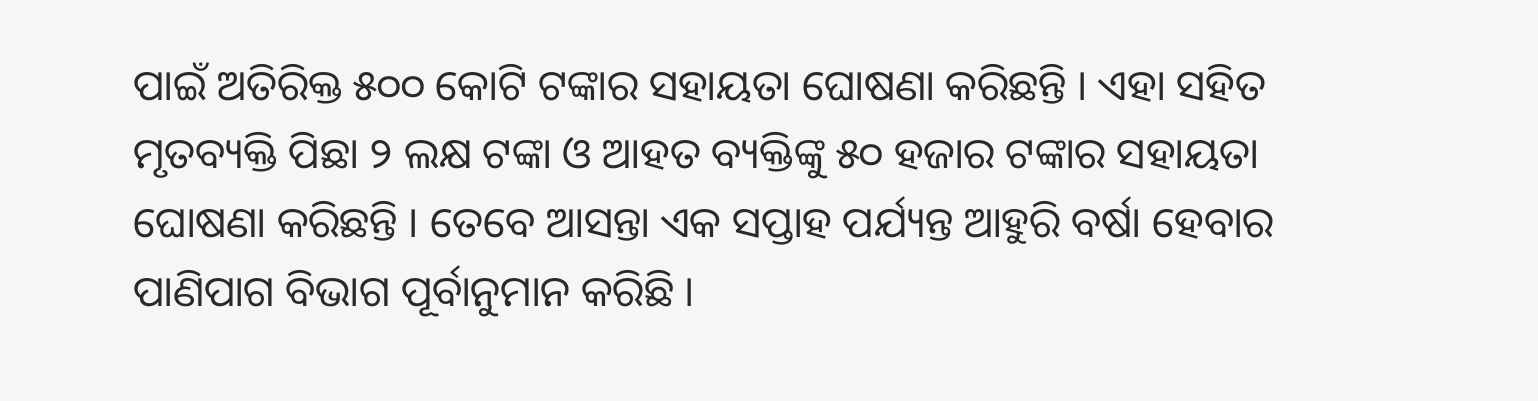ପାଇଁ ଅତିରିକ୍ତ ୫୦୦ କୋଟି ଟଙ୍କାର ସହାୟତା ଘୋଷଣା କରିଛନ୍ତି । ଏହା ସହିତ ମୃତବ୍ୟକ୍ତି ପିଛା ୨ ଲକ୍ଷ ଟଙ୍କା ଓ ଆହତ ବ୍ୟକ୍ତିଙ୍କୁ ୫୦ ହଜାର ଟଙ୍କାର ସହାୟତା ଘୋଷଣା କରିଛନ୍ତି । ତେବେ ଆସନ୍ତା ଏକ ସପ୍ତାହ ପର୍ଯ୍ୟନ୍ତ ଆହୁରି ବର୍ଷା ହେବାର ପାଣିପାଗ ବିଭାଗ ପୂର୍ବାନୁମାନ କରିଛି ।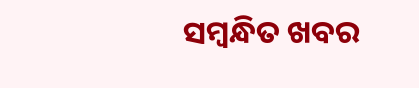ସମ୍ବନ୍ଧିତ ଖବର